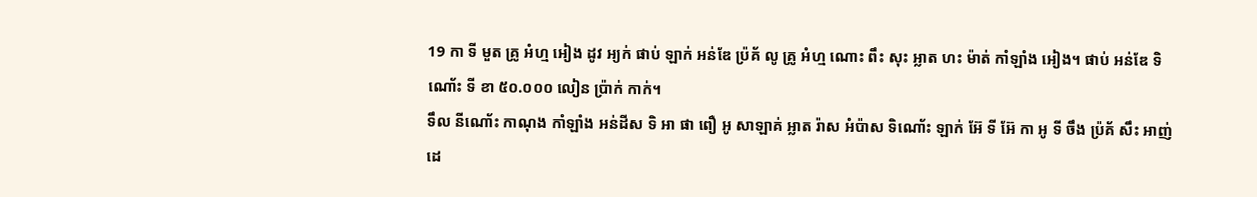19 កា ទី មួត គ្រូ អំហ្ម អៀង ដូវ អ្យក់ ផាប់ ឡាក់ អន់ឌែ ប៉្រគ័ លូ គ្រូ អំហ្ម ណោះ ពឹះ សុះ អ្លាត ហះ ម៉ាត់ កាំឡាំង អៀង។ ផាប់ អន់ឌែ ទិណោ័ះ ទី ខា ៥០.០០០ លៀន ប៉្រាក់ កាក់។
ទឹល នីណោ័ះ កាណុង កាំឡាំង អន់ដីស ទិ អា ផា ពឿ អូ សាឡាគ់ អ្លាត រ៉ាស អំប៉ាស ទិណោ័ះ ឡាក់ អ៊ែ ទី អ៊ែ កា អូ ទី ចឹង ប៉្រគ័ សឹះ អាញ់ ដេ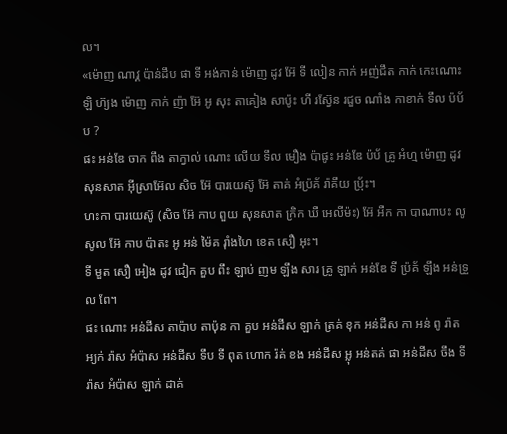ល។
«ម៉ោញ ណាវ្គ ប៉ាន់ដឹប ផា ទី អង់កាន់ ម៉ោញ ដូវ អ៊ែ ទី លៀន កាក់ អញ់ជឹត កាក់ កេះណោះ ឡិ ហ៊្យង ម៉ោញ កាក់ ញ៉ា អ៊ែ អូ សុះ តាគៀង សាប៉ូះ ហី រស៊្វែន រជួច ណាំង កាខាក់ ទឹល ប៉ប័ ប ?
ផះ អន់ឌែ ចាក ពឹង តាក្វាល់ ណោះ លើយ ទឹល មឿង ប៉ាផូះ អន់ឌែ ប៉ប័ គ្រូ អំហ្ម ម៉ោញ ដូវ សុនសាត អ៊ីស្រាអ៊ែល សិច អ៊ែ បារយេស៊ូ អ៊ែ តាគ់ អំប៉្រគ័ រ៉ាគឹយ ប៉្រ័ះ។
ហះកា បារយេស៊ូ (សិច អ៊ែ កាប ពួយ សុនសាត ក្រិក ឃឺ អេលីម៉ះ) អ៊ែ អឺក កា បាណាបះ លូ សូល អ៊ែ កាប ប៉ាតះ អូ អន់ ម៉ៃគ រ៉ាំងហៃ ខេត សឿ អុះ។
ទី មួត សឿ អៀង ដូវ ជៀក គួប ពឹះ ឡាប់ ញម ឡឹង សារ គ្រូ ឡាក់ អន់ឌែ ទី ប៉្រគ័ ឡឹង អន់ទ្រួល ពែ។
ផះ ណោះ អន់ដីស តាប៉ាប តាប៉ុន កា គួប អន់ដីស ឡាក់ ត្រគ់ ខុក អន់ដីស កា អន់ ពូ រ៉ាត អ្យក់ រ៉ាស អំប៉ាស អន់ដីស ទឹប ទី ពុត ហោក រ៉គ់ ខង អន់ដីស អ្លុ អន់តគ់ ផា អន់ដីស ចឹង ទី រ៉ាស អំប៉ាស ឡាក់ ដាគ់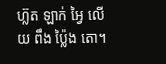ហ៊្លត ឡាក់ អ្វៃ លើយ ពឹង ប៉្លៃង តោ។